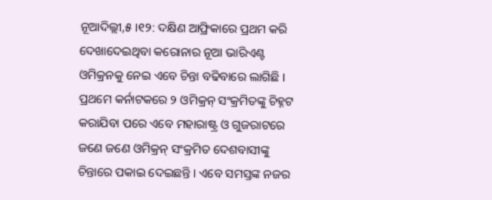ନୂଆଦିଲ୍ଲୀ,୫ ।୧୨: ଦକ୍ଷିଣ ଆଫ୍ରିକାରେ ପ୍ରଥମ କରି ଦେଖାଦେଇଥିବା କରୋନାର ନୂଆ ଭାରିଏଣ୍ଟ ଓମିକ୍ରନକୁ ନେଇ ଏବେ ଚିନ୍ତା ବଢିବାରେ ଲାଗିଛି । ପ୍ରଥମେ କର୍ନାଟକରେ ୨ ଓମିକ୍ରନ୍ ସଂକ୍ରମିତଙ୍କୁ ଚିହ୍ନଟ କରାଯିବା ପରେ ଏବେ ମହାରାଷ୍ଟ୍ର ଓ ଗୁଜରାଟରେ ଜଣେ ଜଣେ ଓମିକ୍ରନ୍ ସଂକ୍ରମିତ ଦେଶବାସୀଙ୍କୁ ଚିନ୍ତାରେ ପକାଇ ଦେଇଛନ୍ତି । ଏବେ ସମସ୍ତଙ୍କ ନଜର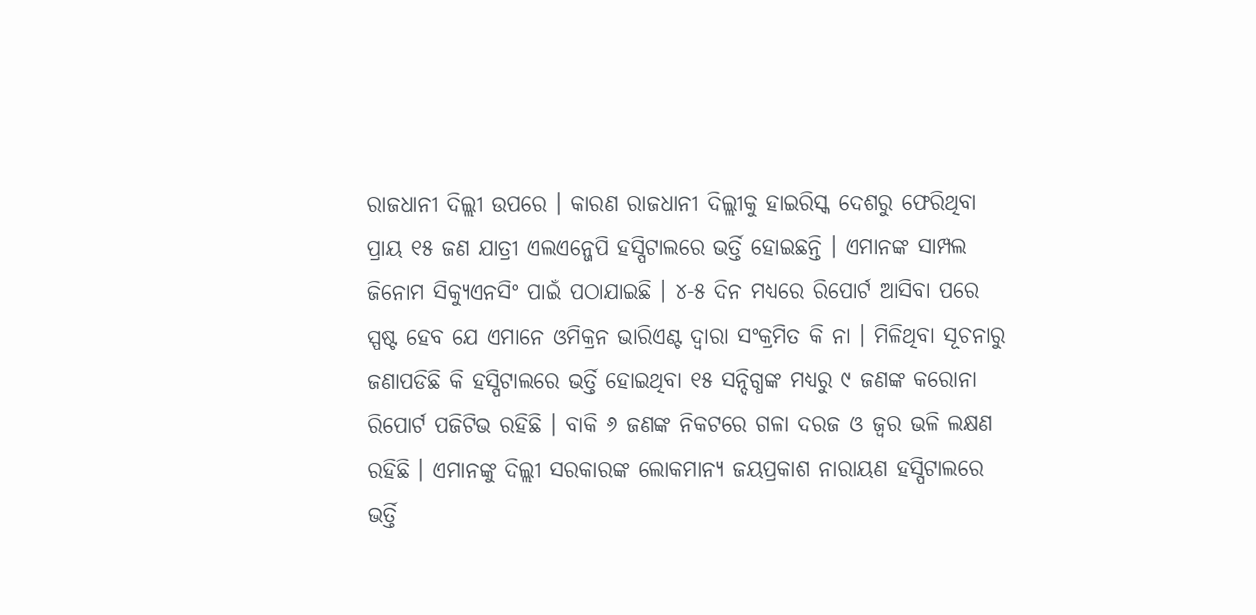ରାଜଧାନୀ ଦିଲ୍ଲୀ ଉପରେ । କାରଣ ରାଜଧାନୀ ଦିଲ୍ଲୀକୁ ହାଇରିସ୍କ ଦେଶରୁ ଫେରିଥିବା ପ୍ରାୟ ୧୫ ଜଣ ଯାତ୍ରୀ ଏଲଏନ୍ଜେପି ହସ୍ପିଟାଲରେ ଭର୍ତ୍ତି ହୋଇଛନ୍ତି । ଏମାନଙ୍କ ସାମ୍ପଲ ଜିନୋମ ସିକ୍ୟୁଏନସିଂ ପାଇଁ ପଠାଯାଇଛି । ୪-୫ ଦିନ ମଧ୍ୟରେ ରିପୋର୍ଟ ଆସିବା ପରେ ସ୍ପଷ୍ଟ ହେବ ଯେ ଏମାନେ ଓମିକ୍ରନ ଭାରିଏଣ୍ଟ ଦ୍ୱାରା ସଂକ୍ରମିତ କି ନା । ମିଳିଥିବା ସୂଚନାରୁ ଜଣାପଡିଛି କି ହସ୍ପିଟାଲରେ ଭର୍ତ୍ତି ହୋଇଥିବା ୧୫ ସନ୍ଦିଗ୍ଧଙ୍କ ମଧ୍ୟରୁ ୯ ଜଣଙ୍କ କରୋନା ରିପୋର୍ଟ ପଜିଟିଭ ରହିଛି । ବାକି ୬ ଜଣଙ୍କ ନିକଟରେ ଗଳା ଦରଜ ଓ ଜ୍ୱର ଭଳି ଲକ୍ଷଣ ରହିଛି । ଏମାନଙ୍କୁ ଦିଲ୍ଲୀ ସରକାରଙ୍କ ଲୋକମାନ୍ୟ ଜୟପ୍ରକାଶ ନାରାୟଣ ହସ୍ପିଟାଲରେ ଭର୍ତ୍ତି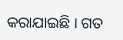କରାଯାଇଛି । ଗତ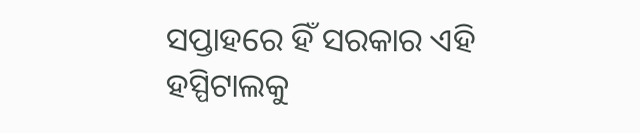ସପ୍ତାହରେ ହିଁ ସରକାର ଏହି ହସ୍ପିଟାଲକୁ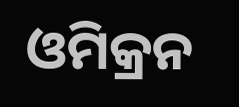ଓମିକ୍ରନ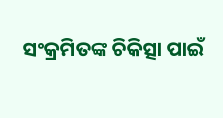ସଂକ୍ରମିତଙ୍କ ଚିକିତ୍ସା ପାଇଁ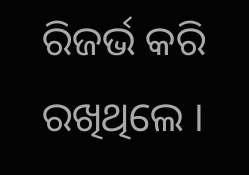ରିଜର୍ଭ କରି ରଖିଥିଲେ ।